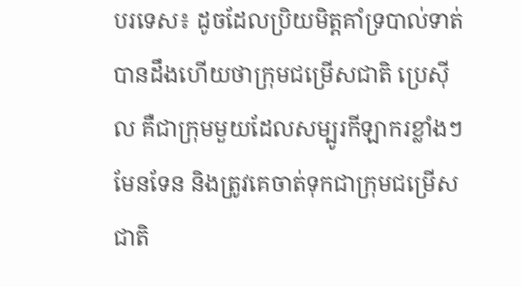បរទេស៖ ដូចដែលប្រិយមិត្តគាំទ្របាល់ទាត់ បានដឹងហើយថាក្រុមជម្រើសជាតិ ប្រេស៊ីល គឺជាក្រុមមួយដែលសម្បូរកីឡាករខ្លាំងៗមែនទែន និងត្រូវគេចាត់ទុកជាក្រុមជម្រើសជាតិ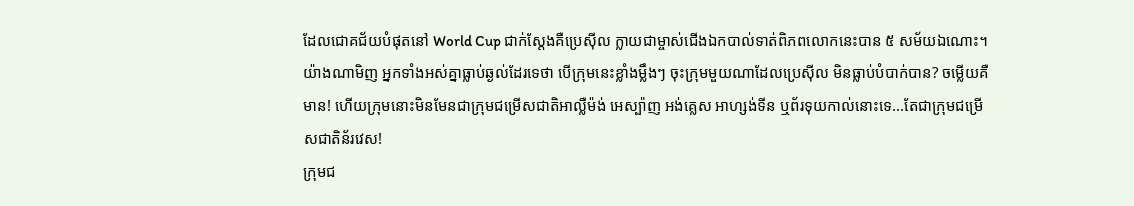ដែលជោគជ័យបំផុតនៅ World Cup ជាក់ស្តែងគឺប្រេស៊ីល ក្លាយជាម្ចាស់ជើងឯកបាល់ទាត់ពិភពលោកនេះបាន ៥ សម័យឯណោះ។
យ៉ាងណាមិញ អ្នកទាំងអស់គ្នាធ្លាប់ឆ្ងល់ដែរទេថា បើក្រុមនេះខ្លាំងម្លឹងៗ ចុះក្រុមមួយណាដែលប្រេស៊ីល មិនធ្លាប់បំបាក់បាន? ចម្លើយគឺមាន! ហើយក្រុមនោះមិនមែនជាក្រុមជម្រើសជាតិអាល្លឺម៉ង់ អេស្ប៉ាញ អង់គ្លេស អាហ្សង់ទីន ឬព័រទុយកាល់នោះទេ...តែជាក្រុមជម្រើសជាតិន័រវេស!
ក្រុមជ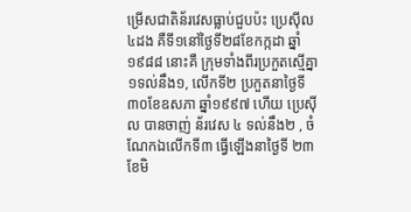ម្រើសជាតិន័រវេសធ្លាប់ជួបប៉ះ ប្រេស៊ីល ៤ដង គឺទី១នៅថ្ងៃទី២៨ខែកក្កដា ឆ្នាំ១៩៨៨ នោះគឺ ក្រុមទាំងពីរប្រកួតស្មើគ្នា១ទល់នឹង១, លើកទី២ ប្រកួតនាថ្ងៃទី៣០ខែឧសភា ឆ្នាំ១៩៩៧ ហើយ ប្រេស៊ីល បានចាញ់ ន័រវេស ៤ ទល់នឹង២ , ចំណែកឯលើកទី៣ ធ្វើឡើងនាថ្ងៃទី ២៣ ខែមិ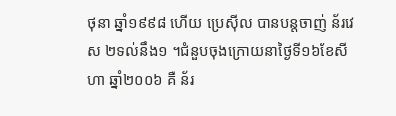ថុនា ឆ្នាំ១៩៩៨ ហើយ ប្រេស៊ីល បានបន្តចាញ់ ន័រវេស ២ទល់នឹង១ ។ជំនួបចុងក្រោយនាថ្ងៃទី១៦ខែសីហា ឆ្នាំ២០០៦ គឺ ន័រ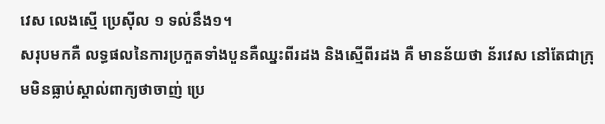វេស លេងស្មើ ប្រេស៊ីល ១ ទល់នឹង១។
សរុបមកគឺ លទ្ធផលនៃការប្រកួតទាំងបួនគឺឈ្នះពីរដង និងស្មើពីរដង គឺ មានន័យថា ន័រវេស នៅតែជាក្រុមមិនធ្លាប់ស្គាល់ពាក្យថាចាញ់ ប្រេ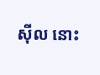ស៊ីល នោះ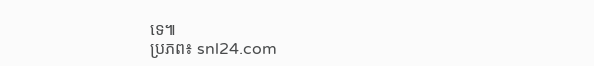ទេ៕
ប្រភព៖ snl24.com